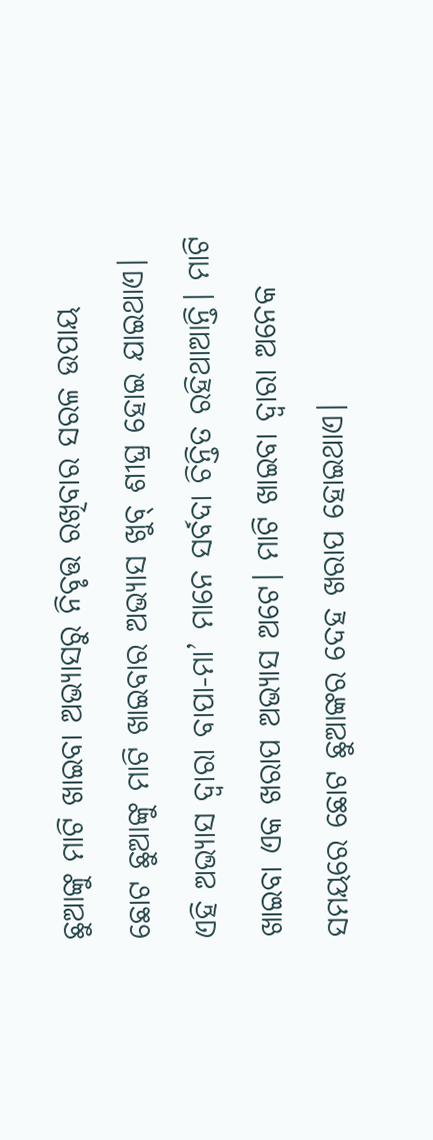ଛୁଆଙ୍କୁ ମାଟି ଖାଇବା ଅଭ୍ୟାସରୁ ନିବୃତ୍ତ ରଖିବାର ସରଳ ଉପାୟ
ଛୋଟ ଛୁଆଙ୍କୁ ମାଟି ଖାଇବାର ଅଭ୍ୟାସ ଖୁବ୍ ଶୀଘ୍ର ହୋଇ ଯାଇଥାଏ। ଏହି ଅଭ୍ୟାସ ଦ୍ୱାରା ବାପା-ମା’ ମାନେ ସର୍ବଦା ଚିନ୍ତିତ ରହିଥାଆନ୍ତି। ମାଟି ଖାଇବା ଏକ ଖରାପ ଅଭ୍ୟାସ ଅଟେ। ମାଟି ଖାଇବା ଦ୍ୱାରା ଅନେକ ସମୟରେ ଛୋଟ ଛୁଆଙ୍କର ଦେହ ଖରାପ ହୋଇଥାଏ।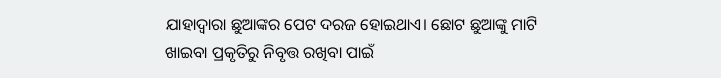ଯାହାଦ୍ୱାରା ଛୁଆଙ୍କର ପେଟ ଦରଜ ହୋଇଥାଏ। ଛୋଟ ଛୁଆଙ୍କୁ ମାଟି ଖାଇବା ପ୍ରକୃତିରୁ ନିବୃତ୍ତ ରଖିବା ପାଇଁ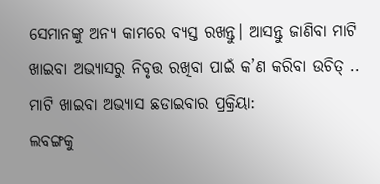ସେମାନଙ୍କୁ ଅନ୍ୟ କାମରେ ବ୍ୟସ୍ତ ରଖନ୍ତୁ। ଆସନ୍ତୁ ଜାଣିବା ମାଟି ଖାଇବା ଅଭ୍ୟାସରୁ ନିବୃତ୍ତ ରଖିବା ପାଇଁ କ’ଣ କରିବା ଉଚିତ୍ ..
ମାଟି ଖାଇବା ଅଭ୍ୟାସ ଛଡାଇବାର ପ୍ରକ୍ରିୟା:
ଲବଙ୍ଗକୁ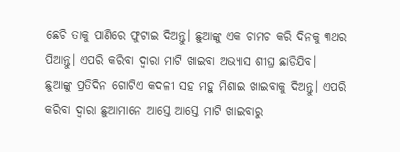ଛେଚି ତାକୁ ପାଣିରେ ଫୁଟାଇ ଦିଅନ୍ତୁ। ଛୁଆଙ୍କୁ ଏକ ଚାମଚ କରି ଦିନକୁ ୩ଥର ପିଆନ୍ତୁ। ଏପରି କରିବା ଦ୍ୱାରା ମାଟି ଖାଇବା ଅଭ୍ୟାସ ଶୀଘ୍ର ଛାଡିଯିବ।
ଛୁଆଙ୍କୁ ପ୍ରତିଦିନ ଗୋଟିଏ କଦଳୀ ସହ ମହୁ ମିଶାଇ ଖାଇବାକୁ ଦିଅନ୍ତୁ। ଏପରି କରିବା ଦ୍ୱାରା ଛୁଆମାନେ ଆସ୍ତେ ଆସ୍ତେ ମାଟି ଖାଇବାରୁ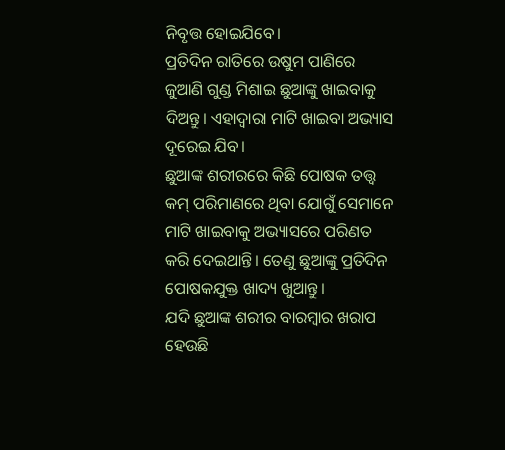ନିବୃତ୍ତ ହୋଇଯିବେ।
ପ୍ରତିଦିନ ରାତିରେ ଉଷୁମ ପାଣିରେ ଜୁଆଣି ଗୁଣ୍ଡ ମିଶାଇ ଛୁଆଙ୍କୁ ଖାଇବାକୁ ଦିଅନ୍ତୁ। ଏହାଦ୍ୱାରା ମାଟି ଖାଇବା ଅଭ୍ୟାସ ଦୂରେଇ ଯିବ।
ଛୁଆଙ୍କ ଶରୀରରେ କିଛି ପୋଷକ ତତ୍ତ୍ୱ କମ୍ ପରିମାଣରେ ଥିବା ଯୋଗୁଁ ସେମାନେ ମାଟି ଖାଇବାକୁ ଅଭ୍ୟାସରେ ପରିଣତ କରି ଦେଇଥାନ୍ତି। ତେଣୁ ଛୁଆଙ୍କୁ ପ୍ରତିଦିନ ପୋଷକଯୁକ୍ତ ଖାଦ୍ୟ ଖୁଆନ୍ତୁ।
ଯଦି ଛୁଆଙ୍କ ଶରୀର ବାରମ୍ବାର ଖରାପ ହେଉଛି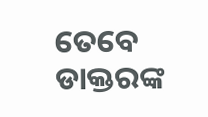ତେବେ ଡାକ୍ତରଙ୍କ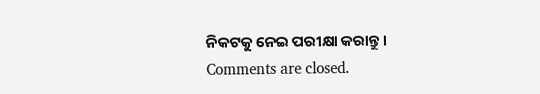ନିକଟକୁ ନେଇ ପରୀକ୍ଷା କରାନ୍ତୁ।
Comments are closed.